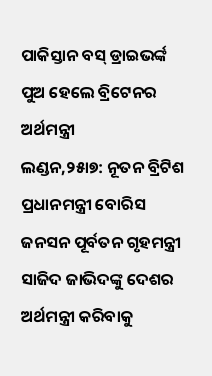ପାକିସ୍ତାନ ବସ୍ ଡ୍ରାଇଭର୍ଙ୍କ ପୁଅ ହେଲେ ବ୍ରିଟେନର ଅର୍ଥମନ୍ତ୍ରୀ
ଲଣ୍ଡନ,୨୫ା୭: ନୂତନ ବ୍ରିଟିଶ ପ୍ରଧାନମନ୍ତ୍ରୀ ବୋରିସ ଜନସନ ପୂର୍ବତନ ଗୃହମନ୍ତ୍ରୀ ସାଜିଦ ଜାଭିଦଙ୍କୁ ଦେଶର ଅର୍ଥମନ୍ତ୍ରୀ କରିବାକୁ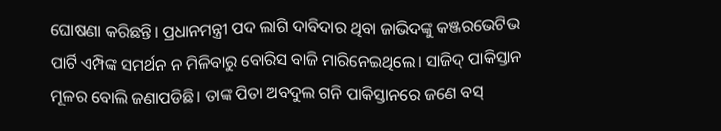ଘୋଷଣା କରିଛନ୍ତି। ପ୍ରଧାନମନ୍ତ୍ରୀ ପଦ ଲାଗି ଦାବିଦାର ଥିବା ଜାଭିଦଙ୍କୁ କଞ୍ଜରଭେଟିଭ ପାର୍ଟି ଏମ୍ପିଙ୍କ ସମର୍ଥନ ନ ମିଳିବାରୁ ବୋରିସ ବାଜି ମାରିନେଇଥିଲେ। ସାଜିଦ୍ ପାକିସ୍ତାନ ମୂଳର ବୋଲି ଜଣାପଡିଛି। ତାଙ୍କ ପିତା ଅବଦୁଲ ଗନି ପାକିସ୍ତାନରେ ଜଣେ ବସ୍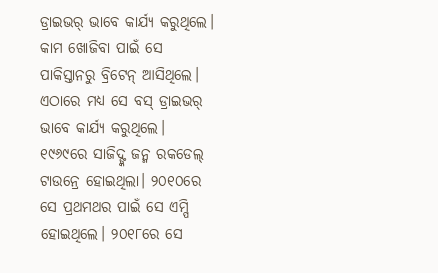ଡ୍ରାଇଭର୍ ଭାବେ କାର୍ଯ୍ୟ କରୁଥିଲେ। କାମ ଖୋଜିବା ପାଇଁ ସେ ପାକିସ୍ତାନରୁ ବ୍ରିଟେନ୍ ଆସିଥିଲେ। ଏଠାରେ ମଧ୍ୟ ସେ ବସ୍ ଡ୍ରାଇଭର୍ ଭାବେ କାର୍ଯ୍ୟ କରୁଥିଲେ। ୧୯୬୯ରେ ସାଜିଦ୍ଙ୍କ ଜନ୍ମ ରକଡେଲ୍ ଟାଉନ୍ରେ ହୋଇଥିଲା। ୨୦୧୦ରେ ସେ ପ୍ରଥମଥର ପାଇଁ ସେ ଏମ୍ପି ହୋଇଥିଲେ। ୨୦୧୮ରେ ସେ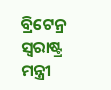ବ୍ରିଟେନ୍ର ସ୍ବରାଷ୍ଟ୍ର ମନ୍ତ୍ରୀ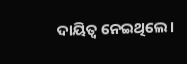ଦାୟିତ୍ୱ ନେଇଥିଲେ।